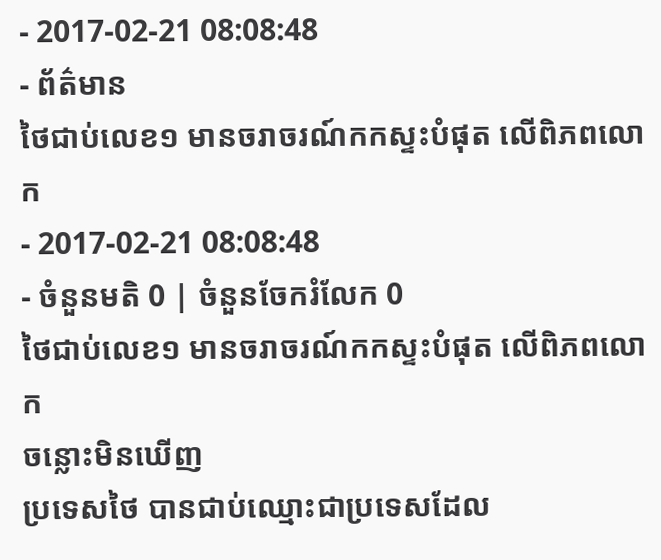- 2017-02-21 08:08:48
- ព័ត៌មាន
ថៃជាប់លេខ១ មានចរាចរណ៍កកស្ទះបំផុត លើពិភពលោក
- 2017-02-21 08:08:48
- ចំនួនមតិ 0 | ចំនួនចែករំលែក 0
ថៃជាប់លេខ១ មានចរាចរណ៍កកស្ទះបំផុត លើពិភពលោក
ចន្លោះមិនឃើញ
ប្រទេសថៃ បានជាប់ឈ្មោះជាប្រទេសដែល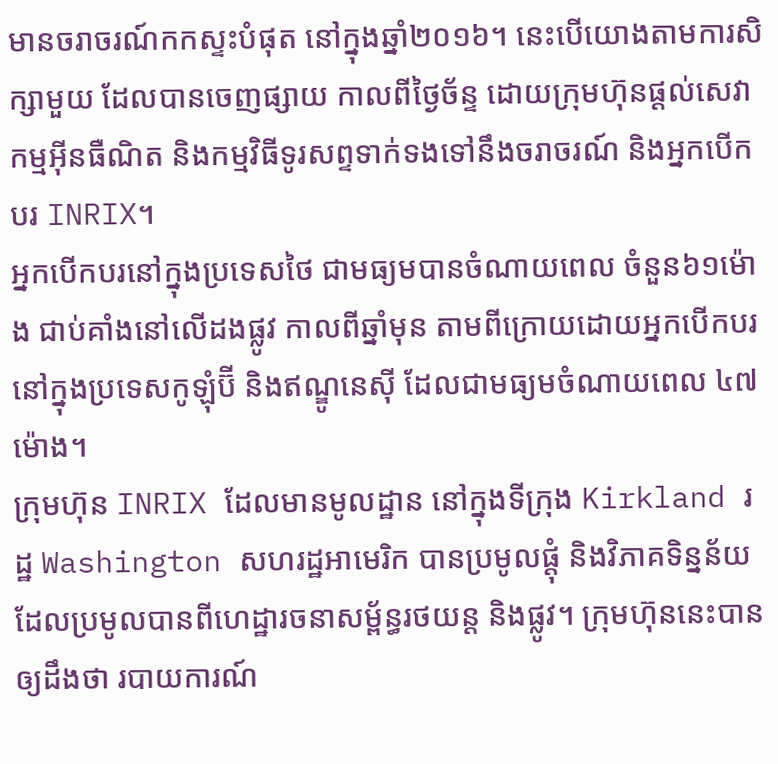មានចរាចរណ៍កកស្ទះបំផុត នៅក្នុងឆ្នាំ២០១៦។ នេះបើយោងតាមការសិក្សាមួយ ដែលបានចេញផ្សាយ កាលពីថ្ងៃច័ន្ទ ដោយក្រុមហ៊ុនផ្ដល់សេវាកម្មអ៊ីនធឺណិត និងកម្មវិធីទូរសព្ទទាក់ទងទៅនឹងចរាចរណ៍ និងអ្នកបើកបរ INRIX។
អ្នកបើកបរនៅក្នុងប្រទេសថៃ ជាមធ្យមបានចំណាយពេល ចំនួន៦១ម៉ោង ជាប់គាំងនៅលើដងផ្លូវ កាលពីឆ្នាំមុន តាមពីក្រោយដោយអ្នកបើកបរ នៅក្នុងប្រទេសកូឡុំប៊ី និងឥណ្ឌូនេស៊ី ដែលជាមធ្យមចំណាយពេល ៤៧ម៉ោង។
ក្រុមហ៊ុន INRIX ដែលមានមូលដ្ឋាន នៅក្នុងទីក្រុង Kirkland រដ្ឋ Washington សហរដ្ឋអាមេរិក បានប្រមូលផ្ដុំ និងវិភាគទិន្នន័យ ដែលប្រមូលបានពីហេដ្ឋារចនាសម្ព័ន្ធរថយន្ត និងផ្លូវ។ ក្រុមហ៊ុននេះបានឲ្យដឹងថា របាយការណ៍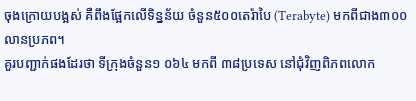ចុងក្រោយបង្អស់ គឺពឹងផ្អែកលើទិន្នន័យ ចំនួន៥០០តេរ៉ាបៃ (Terabyte) មកពីជាង៣០០លានប្រភព។
គួរបញ្ជាក់ផងដែរថា ទីក្រុងចំនួន១ ០៦៤ មកពី ៣៨ប្រទេស នៅជុំវិញពិភពលោក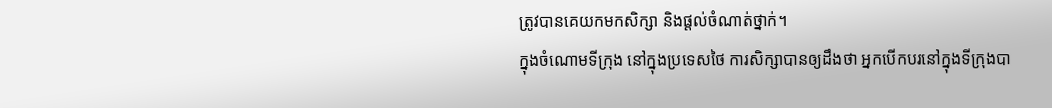ត្រូវបានគេយកមកសិក្សា និងផ្ដល់ចំណាត់ថ្នាក់។
ក្នុងចំណោមទីក្រុង នៅក្នុងប្រទេសថៃ ការសិក្សាបានឲ្យដឹងថា អ្នកបើកបរនៅក្នុងទីក្រុងបា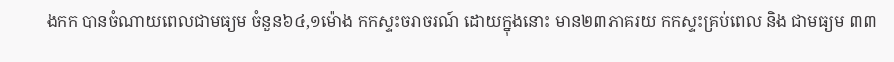ងកក បានចំណាយពេលជាមធ្យម ចំនួន៦៤,១ម៉ោង កកស្ទះចរាចរណ៍ ដោយក្នុងនោះ មាន២៣ភាគរយ កកស្ទះគ្រប់ពេល និង ជាមធ្យម ៣៣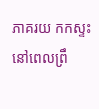ភាគរយ កកស្ទះនៅពេលព្រឹ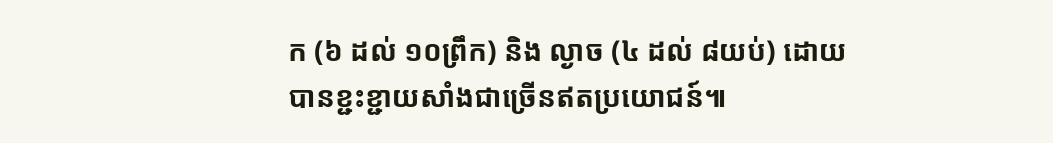ក (៦ ដល់ ១០ព្រឹក) និង ល្ងាច (៤ ដល់ ៨យប់) ដោយបានខ្ជះខ្ជាយសាំងជាច្រើនឥតប្រយោជន៍៕